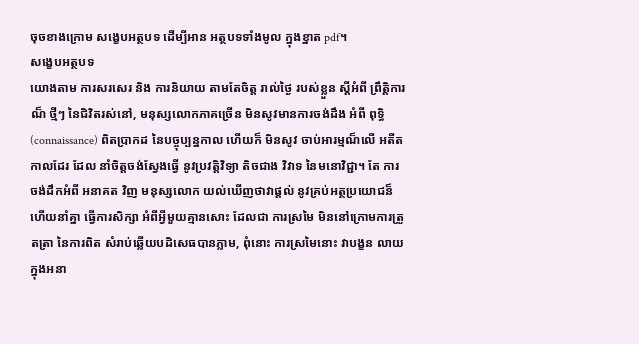ចុចខាងក្រោម សង្ខេបអត្ថបទ ដើម្បីអាន អត្ថបទទាំងមូល ក្នុងខ្នាត pdf។
សង្ខេបអត្ថបទ
យោងតាម ការសរសេរ និង ការនិយាយ តាមតែចិត្ត រាល់ថ្ងៃ របស់ខ្លួន ស្តីអំពី ព្រឹត្តិការណ៏ ថ្មីៗ នៃជិវិតរស់នៅ, មនុស្សលោកភាគច្រើន មិនសូវមានការចង់ដឹង អំពី ពុទ្ធិ (connaissance) ពិតប្រាកដ នៃបច្ចុប្បន្នកាល ហើយក៏ មិនសូវ ចាប់អារម្មណ៏លើ អតីតកាលដែរ ដែល នាំចិត្តចង់ស្វែងធ្វើ នូវប្រវត្តិវិទ្យា តិចជាង វិវាទ នៃមនោវិជ្ជា។ តែ ការចង់ដឹកអំពី អនាគត វិញ មនុស្សលោក យល់ឃើញថាវាផ្តល់ នូវគ្រប់អត្ថប្រយោជន៏ ហើយនាំគ្នា ធ្វើការសិក្សា អំពីអ្វីមួយគ្មានសោះ ដែលជា ការស្រមៃ មិននៅក្រោមការត្រួតត្រា នៃការពិត សំរាប់ឆ្លើយបដិសេធបានភ្លាម, ពុំនោះ ការស្រមៃនោះ វាបង្ខន លាយ ក្នុងអនា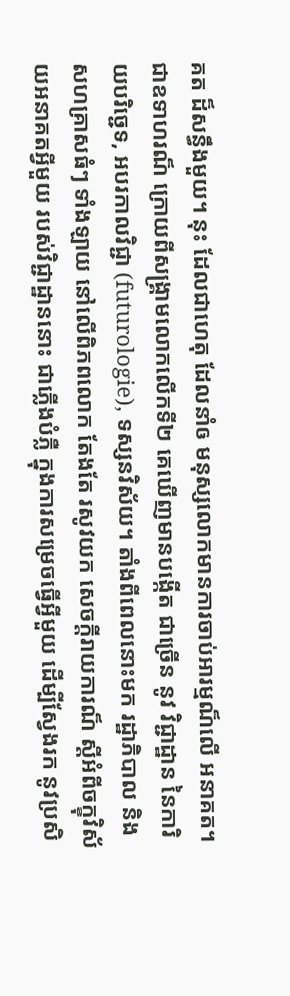គត ដ៏សន្ធឹងមួយ។ នុះ ដែលជាហេតុ ដែលនាំឲ មនុស្សលោកមានការចាប់អារម្មណ៏លើ អនាគត។ ជាឧទាហរណ៏ ក្រោយពីសង្គ្រាមលោកលើកទី២ គេឃើញមានបង្កើត ជាច្រើន នូវ វិជ្ជាដ្ឋាន នៃការិយបរិច្ជេទ, អបរកាលវិជ្ជា (futurologie), ទស្សនវិស័យ។ តាំងពីពេលនោះមក រដ្ឋាភិបាល និង សហគ្រាសធំៗ ទាំងឡាយ នៅលើពិភពលោក តែងតែ រសូវយក សេចក្តីរាយការណ៏ ស្តីអំពីចក្ខុវិស័យអនាគតអ្វីមួយ របស់វិជ្ជាដ្ឋាននោះ ជាភ្លើងបំភ្លឺ ក្នុងការសម្រេចធ្វើអ្វីមួយ ដើម្បីស្វែងរក នូវប្រសិ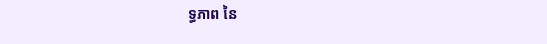ទ្ធភាព នៃ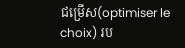ជម្រើស(optimiser le choix) រប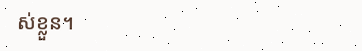ស់ខ្លួន។